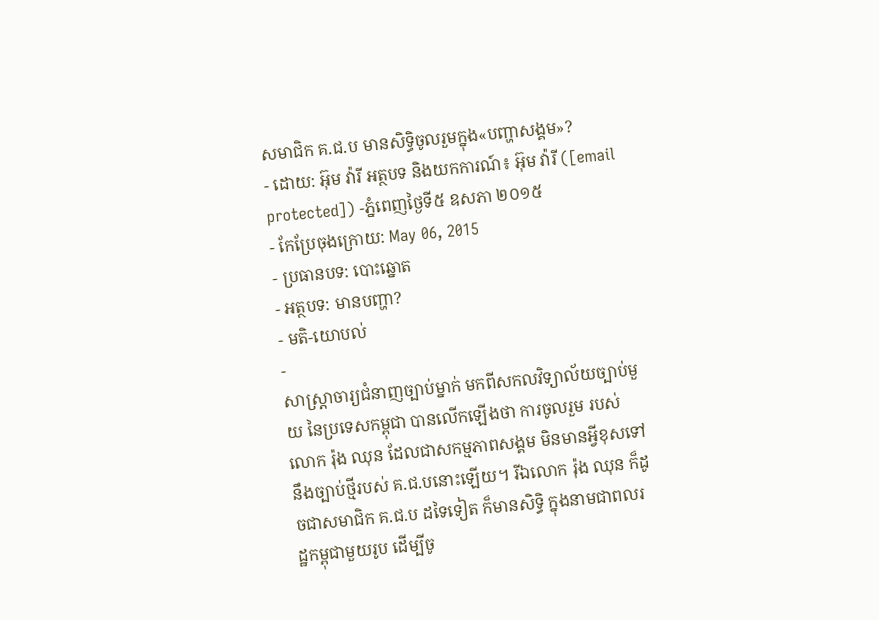សមាជិក គ.ជ.ប មានសិទ្ធិចូលរួមក្នុង«បញ្ហាសង្គម»?
- ដោយ: អ៊ុម វ៉ារី អត្ថបទ និងយកការណ៍៖ អ៊ុម វ៉ារី ([email protected]) -ភ្នំពេញថ្ងៃទី៥ ឧសភា ២០១៥
- កែប្រែចុងក្រោយ: May 06, 2015
- ប្រធានបទ: បោះឆ្នោត
- អត្ថបទ: មានបញ្ហា?
- មតិ-យោបល់
-
សាស្ត្រាចារ្យជំនាញច្បាប់ម្នាក់ មកពីសកលវិទ្យាល័យច្បាប់មួយ នៃប្រទេសកម្ពុជា បានលើកឡើងថា ការចូលរួម របស់លោក រ៉ុង ឈុន ដែលជាសកម្មភាពសង្គម មិនមានអ្វីខុសទៅនឹងច្បាប់ថ្មីរបស់ គ.ជ.បនោះឡើយ។ រីឯលោក រ៉ុង ឈុន ក៏ដូចជាសមាជិក គ.ជ.ប ដទៃទៀត ក៏មានសិទ្ធិ ក្នុងនាមជាពលរដ្ឋកម្ពុជាមួយរូប ដើម្បីចូ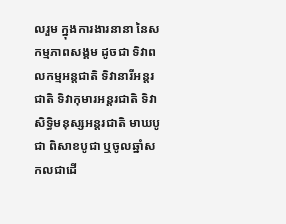លរួម ក្នុងការងារនានា នៃសកម្មភាពសង្គម ដូចជា ទិវាពលកម្មអន្តជាតិ ទិវានារីអន្តរជាតិ ទិវាកុមារអន្តរជាតិ ទិវាសិទ្ធិមនុស្សអន្តរជាតិ មាឃបូជា ពិសាខបូជា ឬចូលឆ្នាំសកលជាដើ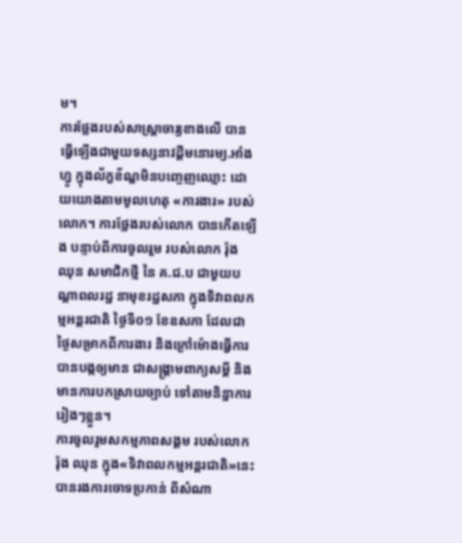ម។
ការថ្លែងរបស់សាស្ត្រាចារ្យខាងលើ បានធ្វើឡើងជាមួយទស្សនាវដ្ដីមនោរម្យ.អាំងហ្វូ ក្នុងល័ក្ខខ័ណ្ឌមិនបញ្ចេញឈ្មោះ ដោយយោងតាមមូលហេតុ «ការងារ» របស់លោក។ ការថ្លែងរបស់លោក បានកើតឡើង បន្ទាប់ពីការចូលរួម របស់លោក រ៉ុង ឈុន សមាជិកថ្មី នៃ គ.ជ.ប ជាមួយបណ្តាពលរដ្ឋ នាមុខរដ្ឋសភា ក្នុងទិវាពលកម្មអន្តរជាតិ ថ្ងៃទី០១ ខែឧសភា ដែលជាថ្ងៃសម្រាកពីការងារ និងក្រៅម៉ោងធ្វើការ បានបង្កឲ្យមាន ជាសង្គ្រាមពាក្យសម្ដី និងមានការបកស្រាយច្បាប់ ទៅតាមនិន្នាការរៀងៗខ្លួន។
ការចូលរូមសកម្មភាពសង្គម របស់លោក រ៉ុង ឈុន ក្នុង«ទិវាពលកម្មអន្តរជាតិ»នេះ បានរងការចោទប្រកាន់ ពីសំណា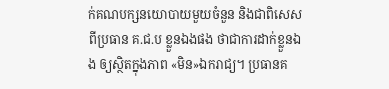ក់គណបក្សនយោបាយមួយចំនួន និងជាពិសេស ពីប្រធាន គ.ជ.ប ខ្លួនឯងផង ថាជាការដាក់ខ្លួនឯង ឲ្យស្ថិតក្នុងភាព «មិន»ឯករាជ្យ។ ប្រធានគ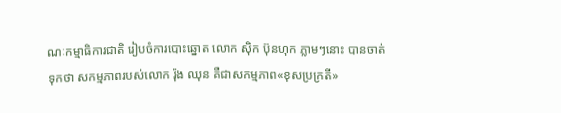ណៈកម្មាធិការជាតិ រៀបចំការបោះឆ្នោត លោក ស៊ិក ប៊ុនហុក ភ្លាមៗនោះ បានចាត់ទុកថា សកម្មភាពរបស់លោក រ៉ុង ឈុន គឺជាសកម្មភាព«ខុសប្រក្រតី»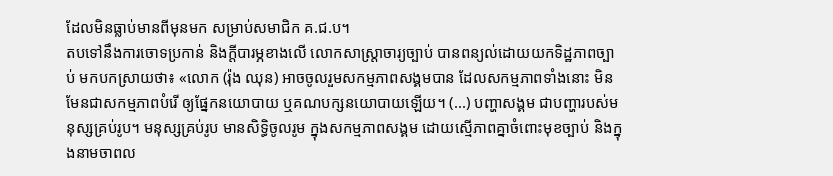ដែលមិនធ្លាប់មានពីមុនមក សម្រាប់សមាជិក គ.ជ.ប។
តបទៅនឹងការចោទប្រកាន់ និងក្ដីបារម្ភខាងលើ លោកសាស្ត្រាចារ្យច្បាប់ បានពន្យល់ដោយយកទិដ្ឋភាពច្បាប់ មកបកស្រាយថា៖ «លោក (រ៉ុង ឈុន) អាចចូលរួមសកម្មភាពសង្គមបាន ដែលសកម្មភាពទាំងនោះ មិនមែនជាសកម្មភាពបំរើ ឲ្យផ្នែកនយោបាយ ឬគណបក្សនយោបាយឡើយ។ (...) បញ្ហាសង្គម ជាបញ្ហារបស់មនុស្សគ្រប់រូប។ មនុស្សគ្រប់រូប មានសិទ្ធិចូលរូម ក្នុងសកម្មភាពសង្គម ដោយស្មើភាពគ្នាចំពោះមុខច្បាប់ និងក្នុងនាមចាពល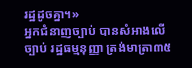រដ្ឋដូចគ្នា។»
អ្នកជំនាញច្បាប់ បានសំអាងលើច្បាប់ រដ្ឋធម្មនុញ្ញា ត្រង់មាត្រា៣៥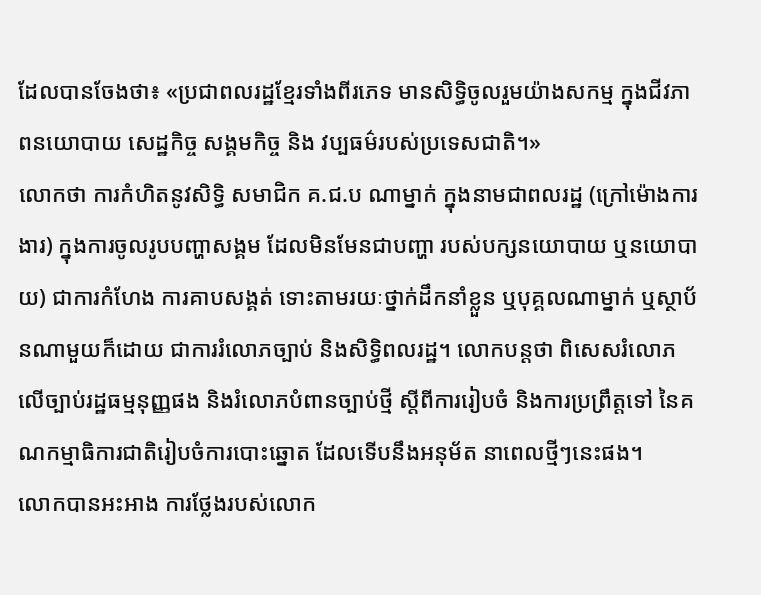ដែលបានចែងថា៖ «ប្រជាពលរដ្ឋខ្មែរទាំងពីរភេទ មានសិទ្ធិចូលរួមយ៉ាងសកម្ម ក្នុងជីវភាពនយោបាយ សេដ្ឋកិច្ច សង្គមកិច្ច និង វប្បធម៌របស់ប្រទេសជាតិ។»
លោកថា ការកំហិតនូវសិទ្ធិ សមាជិក គ.ជ.ប ណាម្នាក់ ក្នុងនាមជាពលរដ្ឋ (ក្រៅម៉ោងការងារ) ក្នុងការចូលរូបបញ្ហាសង្គម ដែលមិនមែនជាបញ្ហា របស់បក្សនយោបាយ ឬនយោបាយ) ជាការកំហែង ការគាបសង្គត់ ទោះតាមរយៈថ្នាក់ដឹកនាំខ្លួន ឬបុគ្គលណាម្នាក់ ឬស្ថាប័នណាមួយក៏ដោយ ជាការរំលោភច្បាប់ និងសិទ្ធិពលរដ្ឋ។ លោកបន្តថា ពិសេសរំលោភ លើច្បាប់រដ្ឋធម្មនុញ្ញផង និងរំលោភបំពានច្បាប់ថ្មី ស្តីពីការរៀបចំ និងការប្រព្រឹត្តទៅ នៃគណកម្មាធិការជាតិរៀបចំការបោះឆ្នោត ដែលទើបនឹងអនុម័ត នាពេលថ្មីៗនេះផង។
លោកបានអះអាង ការថ្លែងរបស់លោក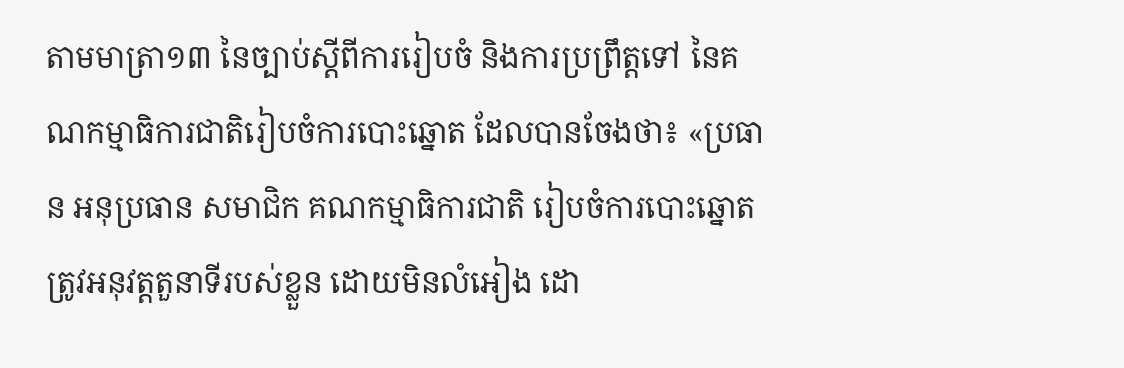តាមមាត្រា១៣ នៃច្បាប់ស្តីពីការរៀបចំ និងការប្រព្រឹត្តទៅ នៃគណកម្មាធិការជាតិរៀបចំការបោះឆ្នោត ដែលបានចែងថា៖ «ប្រធាន អនុប្រធាន សមាជិក គណកម្មាធិការជាតិ រៀបចំការបោះឆ្នោត ត្រូវអនុវត្តតួនាទីរបស់ខ្លួន ដោយមិនលំអៀង ដោ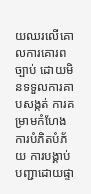យឈរលើគោលការគោរពច្បាប់ ដោយមិនទទួលការគាបសង្កត់ ការគម្រាមកំហែង ការបំភិតបំភ័យ ការបង្គាប់បញ្ជាដោយផ្ទា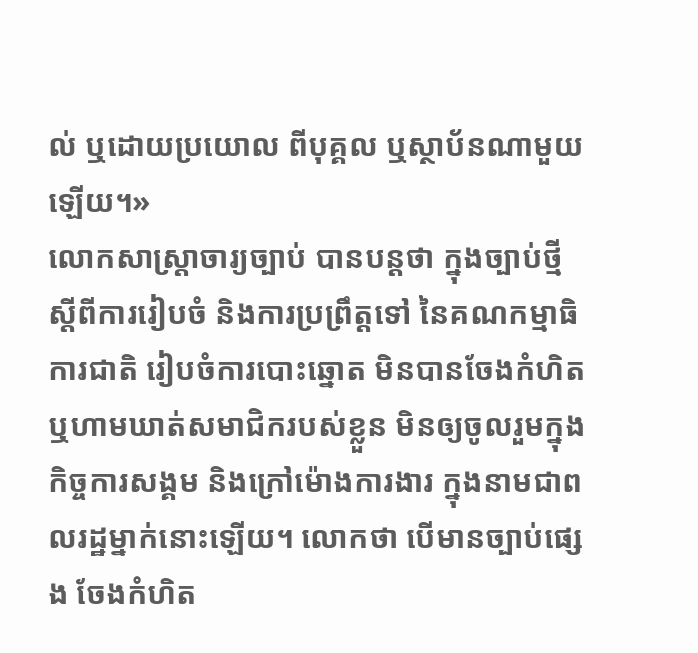ល់ ឬដោយប្រយោល ពីបុគ្គល ឬស្ថាប័នណាមួយឡើយ។»
លោកសាស្ត្រាចារ្យច្បាប់ បានបន្តថា ក្នុងច្បាប់ថ្មីស្តីពីការរៀបចំ និងការប្រព្រឹត្តទៅ នៃគណកម្មាធិការជាតិ រៀបចំការបោះឆ្នោត មិនបានចែងកំហិត ឬហាមឃាត់សមាជិករបស់ខ្លួន មិនឲ្យចូលរួមក្នុងកិច្ចការសង្គម និងក្រៅម៉ោងការងារ ក្នុងនាមជាពលរដ្ឋម្នាក់នោះឡើយ។ លោកថា បើមានច្បាប់ផ្សេង ចែងកំហិត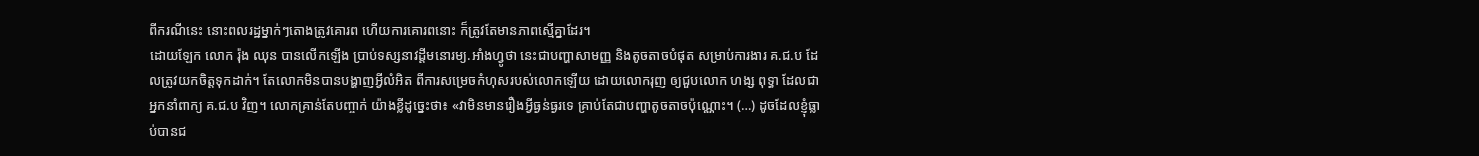ពីករណីនេះ នោះពលរដ្ឋម្នាក់ៗតោងត្រូវគោរព ហើយការគោរពនោះ ក៏ត្រូវតែមានភាពស្មើគ្នាដែរ។
ដោយឡែក លោក រ៉ុង ឈុន បានលើកឡើង ប្រាប់ទស្សនាវដ្តីមនោរម្យ.អាំងហ្វូថា នេះជាបញ្ហាសាមញ្ញ និងតូចតាចបំផុត សម្រាប់ការងារ គ.ជ.ប ដែលត្រូវយកចិត្តទុកដាក់។ តែលោកមិនបានបង្ហាញអ្វីលំអិត ពីការសម្រេចកំហុសរបស់លោកឡើយ ដោយលោករុញ ឲ្យជួបលោក ហង្ស ពុទ្ធា ដែលជាអ្នកនាំពាក្យ គ.ជ.ប វិញ។ លោកគ្រាន់តែបញ្ចាក់ យ៉ាងខ្លីដូច្នេះថា៖ «វាមិនមានរឿងអ្វីធ្ងន់ធ្ងរទេ គ្រាប់តែជាបញ្ហាតូចតាចប៉ុណ្ណោះ។ (…) ដូចដែលខ្ញុំធ្លាប់បានជ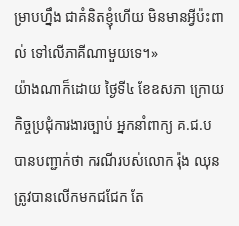ម្រាបហ្នឹង ជាគំនិតខ្ញុំហើយ មិនមានអ្វីប៉ះពាល់ ទៅលើភាគីណាមួយទេ។»
យ៉ាងណាក៏ដោយ ថ្ងៃទី៤ ខែឧសភា ក្រោយកិច្ចប្រជុំការងារច្បាប់ អ្នកនាំពាក្យ គ.ជ.ប បានបញ្ជាក់ថា ករណីរបស់លោក រ៉ុង ឈុន ត្រូវបានលើកមកជជែក តែ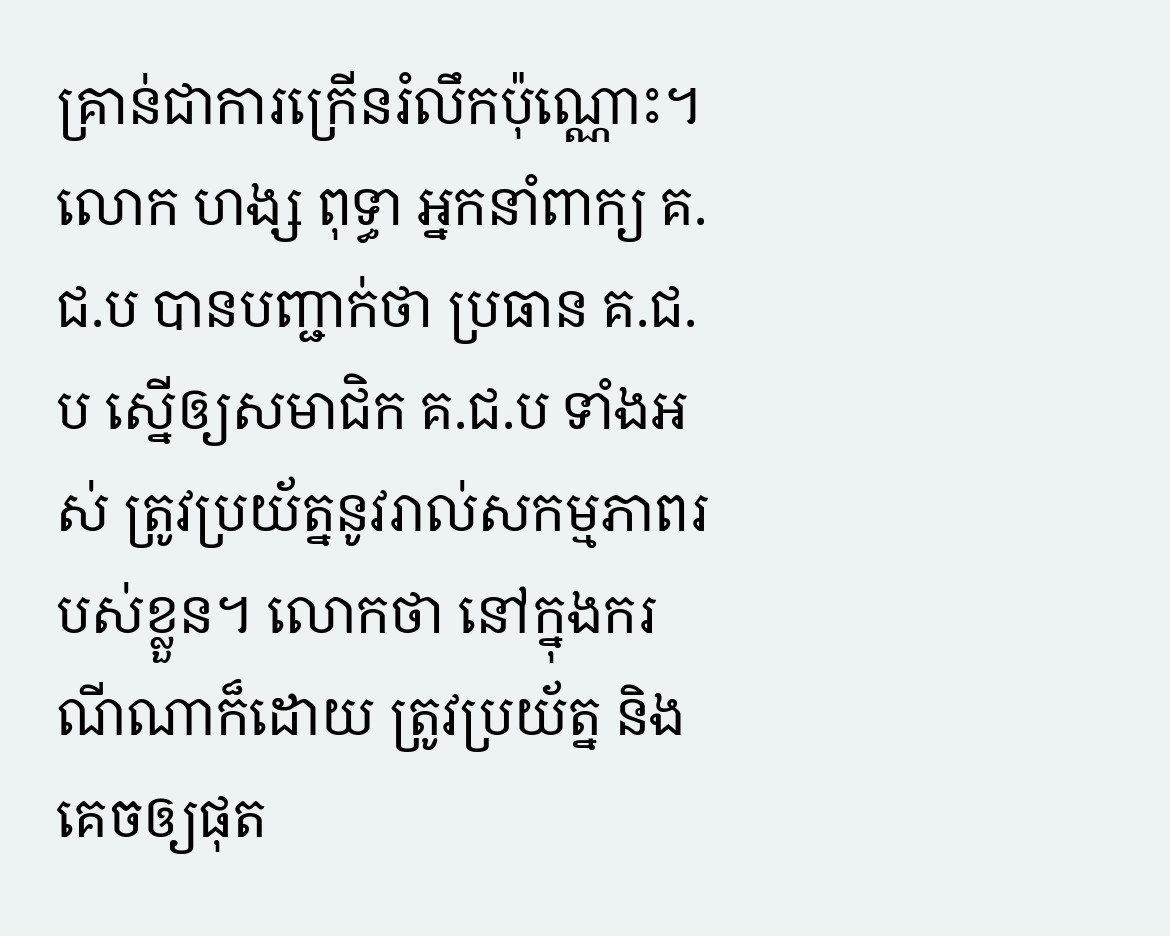គ្រាន់ជាការក្រើនរំលឹកប៉ុណ្ណោះ។ លោក ហង្ស ពុទ្ធា អ្នកនាំពាក្យ គ.ជ.ប បានបញ្ជាក់ថា ប្រធាន គ.ជ.ប ស្នើឲ្យសមាជិក គ.ជ.ប ទាំងអស់ ត្រូវប្រយ័ត្ននូវរាល់សកម្មភាពរបស់ខ្លួន។ លោកថា នៅក្នុងករណីណាក៏ដោយ ត្រូវប្រយ័ត្ន និងគេចឲ្យផុត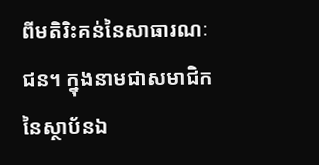ពីមតិរិះគន់នៃសាធារណៈជន។ ក្នុងនាមជាសមាជិក នៃស្ថាប័នឯ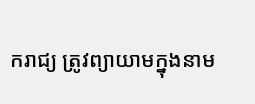ករាជ្យ ត្រូវព្យាយាមក្នុងនាម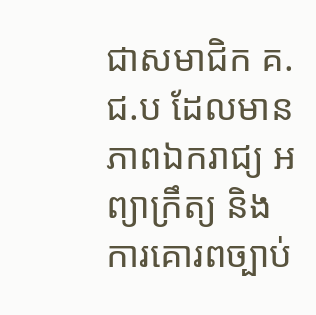ជាសមាជិក គ.ជ.ប ដែលមានភាពឯករាជ្យ អព្យាក្រឹត្យ និងការគោរពច្បាប់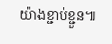យ៉ាងខ្ជាប់ខ្ជួន៕